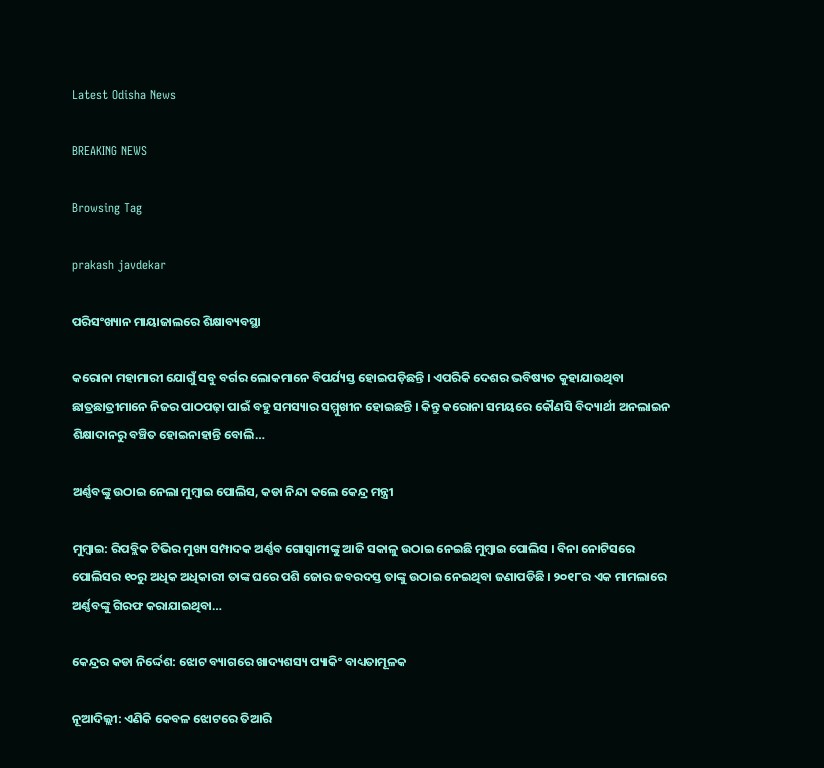Latest Odisha News

BREAKING NEWS

Browsing Tag

prakash javdekar

ପରିସଂଖ୍ୟାନ ମାୟାଜାଲରେ ଶିକ୍ଷାବ୍ୟବସ୍ଥା

କରୋନା ମହାମାରୀ ଯୋଗୁଁ ସବୁ ବର୍ଗର ଲୋକମାନେ ବିପର୍ଯ୍ୟସ୍ତ ହୋଇପଡ଼ିଛନ୍ତି । ଏପରିକି ଦେଶର ଭବିଷ୍ୟତ କୁହାଯାଉଥିବା ଛାତ୍ରଛାତ୍ରୀମାନେ ନିଜର ପାଠପଢ଼ା ପାଇଁ ବହୁ ସମସ୍ୟାର ସମ୍ମୁଖୀନ ହୋଇଛନ୍ତି । କିନ୍ତୁ କରୋନା ସମୟରେ କୌଣସି ବିଦ୍ୟାର୍ଥୀ ଅନଲାଇନ ଶିକ୍ଷାଦାନରୁ ବଞ୍ଚିତ ହୋଇନାହାନ୍ତି ବୋଲି…

ଅର୍ଣ୍ଣବଙ୍କୁ ଉଠାଇ ନେଲା ମୁମ୍ବାଇ ପୋଲିସ, କଡା ନିନ୍ଦା କଲେ କେନ୍ଦ୍ର ମନ୍ତ୍ରୀ

ମୁମ୍ବାଇ: ରିପବ୍ଲିକ ଟିଭିର ମୁଖ୍ୟ ସମ୍ପାଦକ ଅର୍ଣ୍ଣବ ଗୋସ୍ୱାମୀଙ୍କୁ ଆଜି ସକାଳୁ ଉଠାଇ ନେଇଛି ମୁମ୍ବାଇ ପୋଲିସ । ବିନା ନୋଟିସରେ ପୋଲିସର ୧୦ରୁ ଅଧିକ ଅଧିକାରୀ ତାଙ୍କ ଘରେ ପଶି ଜୋର ଜବରଦସ୍ତ ତାଙ୍କୁ ଉଠାଇ ନେଇଥିବା ଜଣାପଡିଛି । ୨୦୧୮ର ଏକ ମାମଲାରେ ଅର୍ଣ୍ଣବଙ୍କୁ ଗିରଫ କରାଯାଇଥିବା…

କେନ୍ଦ୍ରର କଡା ନିର୍ଦ୍ଦେଶ: ଝୋଟ ବ୍ୟାଗରେ ଖାଦ୍ୟଶସ୍ୟ ପ୍ୟାକିଂ ବାଧ୍ୟତାମୂଳକ

ନୂଆଦିଲ୍ଲୀ: ଏଣିକି କେବଳ ଝୋଟରେ ତିଆରି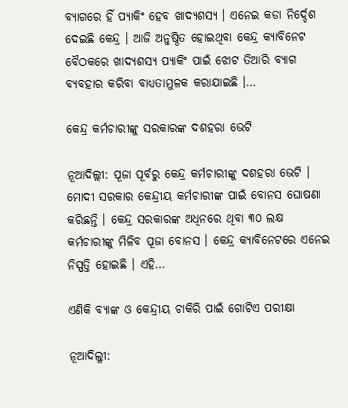ବ୍ୟାଗରେ ହିଁ ପ୍ୟାକିଂ ହେବ ଖାଦ୍ୟଶସ୍ୟ । ଏନେଇ କଡା ନିର୍ଦ୍ଦେଶ ଦେଇଛି କେନ୍ଦ୍ର । ଆଜି ଅନୁଷ୍ଠିତ ହୋଇଥିବା କେନ୍ଦ୍ର କ୍ୟାବିନେଟ ବୈଠକରେ ଖାଦ୍ୟଶସ୍ୟ ପ୍ୟାକିଂ ପାଇଁ ଝୋଟ ତିଆରି ବ୍ୟାଗ ବ୍ୟବହାର କରିବା ବାଧ୍ୟତାମୁଳକ କରାଯାଇଛି ।…

କେନ୍ଦ୍ର କର୍ମଚାରୀଙ୍କୁ ସରକାରଙ୍କ ଦଶହରା ଭେଟି

ନୂଆଦିଲ୍ଲୀ: ପୂଜା ପୂର୍ବରୁ କେନ୍ଦ୍ର କର୍ମଚାରୀଙ୍କୁ ଦଶହରା ଭେଟି । ମୋଦୀ ସରକାର କେନ୍ଦ୍ରୀୟ କର୍ମଚାରୀଙ୍କ ପାଇଁ ବୋନସ ଘୋଷଣା କରିଛନ୍ତି । କେନ୍ଦ୍ର ସରକାରଙ୍କ ଅଧିନରେ ଥିବା ୩୦ ଲକ୍ଷ କର୍ମଚାରୀଙ୍କୁ ମିଳିବ ପୂଜା ବୋନସ । କେନ୍ଦ୍ର କ୍ୟାବିନେଟରେ ଏନେଇ ନିସ୍ପତ୍ତି ହୋଇଛି । ଏହି…

ଏଣିକି ବ୍ୟାଙ୍କ ଓ କେନ୍ଦ୍ରୀୟ ଚାକିରି ପାଇଁ ଗୋଟିଏ ପରୀକ୍ଷା

ନୂଆଦିଲ୍ଳୀ: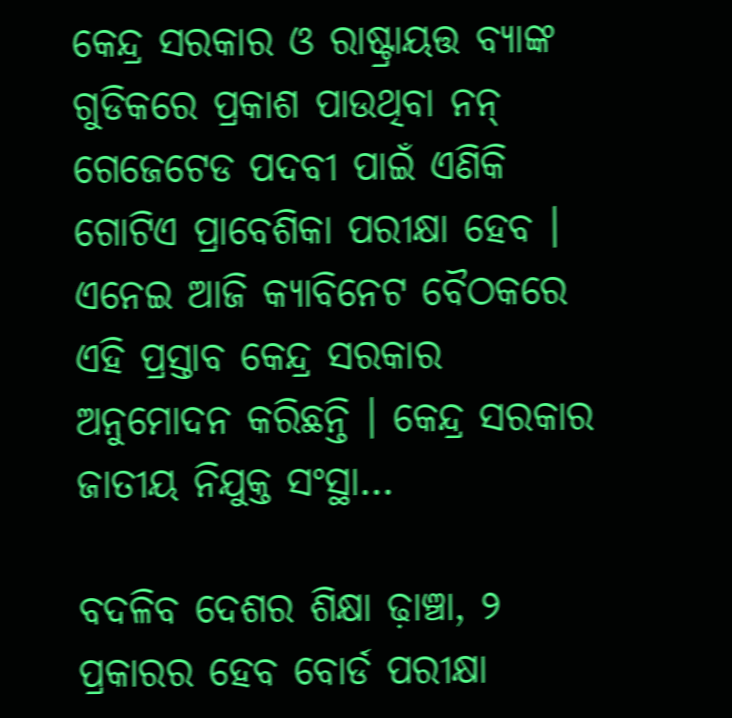କେନ୍ଦ୍ର ସରକାର ଓ ରାଷ୍ଟ୍ରାୟତ୍ତ ବ୍ୟାଙ୍କ ଗୁଡିକରେ ପ୍ରକାଶ ପାଉଥିବା ନନ୍ ଗେଜେଟେଡ ପଦବୀ ପାଇଁ ଏଣିକି ଗୋଟିଏ ପ୍ରାବେଶିକା ପରୀକ୍ଷା ହେବ । ଏନେଇ ଆଜି କ୍ୟାବିନେଟ ବୈଠକରେ ଏହି ପ୍ରସ୍ତାବ କେନ୍ଦ୍ର ସରକାର ଅନୁମୋଦନ କରିଛନ୍ତି । କେନ୍ଦ୍ର ସରକାର ଜାତୀୟ ନିଯୁକ୍ତ ସଂସ୍ଥା…

ବଦଳିବ ଦେଶର ଶିକ୍ଷା ଢ଼ାଞ୍ଚା, ୨ ପ୍ରକାରର ହେବ ବୋର୍ଡ ପରୀକ୍ଷା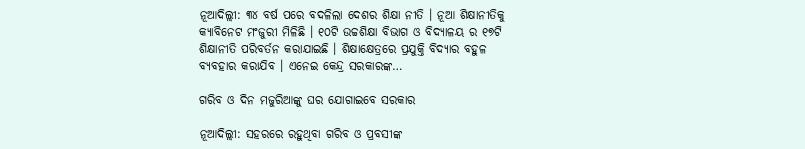ନୂଆଦିଲ୍ଲୀ: ୩୪ ବର୍ଷ ପରେ ବଦଳିଲା ଦେଶର ଶିକ୍ଷା ନୀତି । ନୂଆ ଶିକ୍ଷାନୀତିକୁ କ୍ୟାବିନେଟ ମଂଜୁରୀ ମିଳିଛି । ୧୦ଟି ଉଚ୍ଚଶିକ୍ଷା ବିଭାଗ ଓ ବିଦ୍ୟାଳୟ ର ୧୭ଟି ଶିକ୍ଷାନୀତି ପରିବର୍ତନ କରାଯାଇଛି । ଶିକ୍ଷାକ୍ଷେତ୍ରରେ ପ୍ରଯୁକ୍ତି ବିଦ୍ୟାର ବହୁଳ ବ୍ୟବହାର କରାଯିବ । ଏନେଇ କେନ୍ଦ୍ର ସରକାରଙ୍କ…

ଗରିବ ଓ ଦିନ ମଜୁରିଆଙ୍କୁ ଘର ଯୋଗାଇବେ ସରକାର

ନୂଆଦିଲ୍ଲୀ: ସହରରେ ରହୁଥିବା ଗରିବ ଓ ପ୍ରବସୀଙ୍କ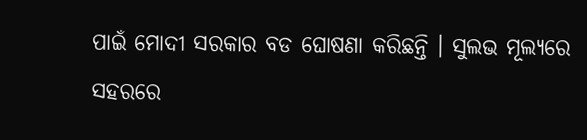ପାଇଁ ମୋଦୀ ସରକାର ବଡ ଘୋଷଣା କରିଛନ୍ତି । ସୁଲଭ ମୂଲ୍ୟରେ ସହରରେ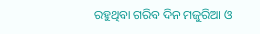ରହୁଥିବା ଗରିବ ଦିନ ମଜୁରିଆ ଓ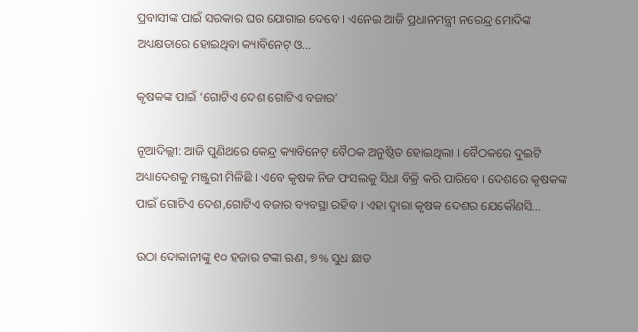ପ୍ରବାସୀଙ୍କ ପାଇଁ ସରକାର ଘର ଯୋଗାଇ ଦେବେ । ଏନେଇ ଆଜି ପ୍ରଧାନମନ୍ତ୍ରୀ ନରେନ୍ଦ୍ର ମୋଦିଙ୍କ ଅଧ୍ୟକ୍ଷତାରେ ହୋଇଥିବା କ୍ୟାବିନେଟ୍‌ ଓ…

କୃଷକଙ୍କ ପାଇଁ ‘ଗୋଟିଏ ଦେଶ ଗୋଟିଏ ବଜାର’

ନୂଆଦିଲ୍ଲୀ: ଆଜି ପୁଣିଥରେ କେନ୍ଦ୍ର କ୍ୟାବିନେଟ୍ ବୈଠକ ଅନୁଷ୍ଠିତ ହୋଇଥିଲା । ବୈଠକରେ ଦୁଇଟି ଅଧ୍ୟାଦେଶକୁ ମଞ୍ଜୁରୀ ମିଳିଛି । ଏବେ କୃଷକ ନିଜ ଫସଲକୁ ସିଧା ବିକ୍ରି କରି ପାରିବେ । ଦେଶରେ କୃଷକଙ୍କ ପାଇଁ ଗୋଟିଏ ଦେଶ,ଗୋଟିଏ ବଜାର ବ୍ୟବସ୍ଥା ରହିବ । ଏହା ଦ୍ୱାରା କୃଷକ ଦେଶର ଯେକୌଣସି…

ଉଠା ଦୋକାନୀଙ୍କୁ ୧୦ ହଜାର ଟଙ୍କା ଋଣ, ୭% ସୁଧ ଛାଡ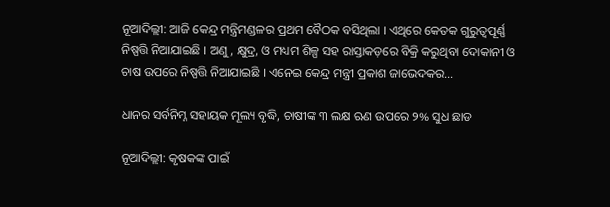ନୂଆଦିଲ୍ଲୀ: ଆଜି କେନ୍ଦ୍ର ମନ୍ତ୍ରିମଣ୍ଡଳର ପ୍ରଥମ ବୈଠକ ବସିଥିଲା । ଏଥିରେ କେତକ ଗୁରୁତ୍ୱପୂର୍ଣ୍ଣ ନିଷ୍ପତ୍ତି ନିଆଯାଇଛି । ଅଣୁ, କ୍ଷୁଦ୍ର, ଓ ମଧ୍ୟମ ଶିଳ୍ପ ସହ ରାସ୍ତାକଡ଼ରେ ବିକ୍ରି କରୁଥିବା ଦୋକାନୀ ଓ ଚାଷ ଉପରେ ନିଷ୍ପତ୍ତି ନିଆଯାଇଛି । ଏନେଇ କେନ୍ଦ୍ର ମନ୍ତ୍ରୀ ପ୍ରକାଶ ଜାଭେଦକର…

ଧାନର ସର୍ବନିମ୍ନ ସହାୟକ ମୂଲ୍ୟ ବୃଦ୍ଧି, ଚାଷୀଙ୍କ ୩ ଲକ୍ଷ ଋଣ ଉପରେ ୨% ସୁଧ ଛାଡ

ନୂଆଦିଲ୍ଲୀ: କୃଷକଙ୍କ ପାଇଁ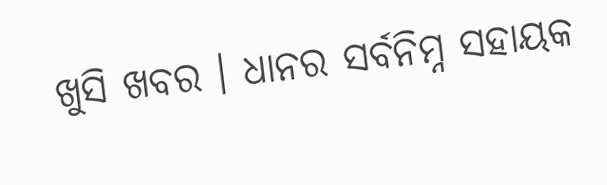ଖୁସି ଖବର । ଧାନର ସର୍ବନିମ୍ନ ସହାୟକ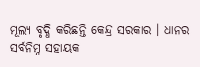ମୂଲ୍ୟ ବୃଦ୍ଧି କରିଛନ୍ତି କେନ୍ଦ୍ର ସରକାର । ଧାନର ସର୍ବନିମ୍ନ ସହାୟକ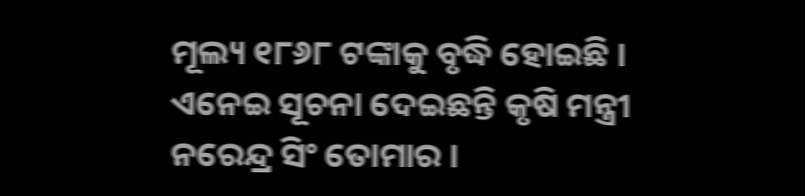ମୂଲ୍ୟ ୧୮୬୮ ଟଙ୍କାକୁ ବୃଦ୍ଧି ହୋଇଛି । ଏନେଇ ସୂଚନା ଦେଇଛନ୍ତି କୃଷି ମନ୍ତ୍ରୀ ନରେନ୍ଦ୍ର ସିଂ ତୋମାର ।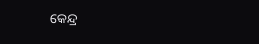କେନ୍ଦ୍ର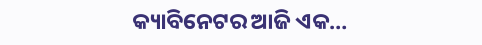କ୍ୟାବିନେଟର ଆଜି ଏକ…